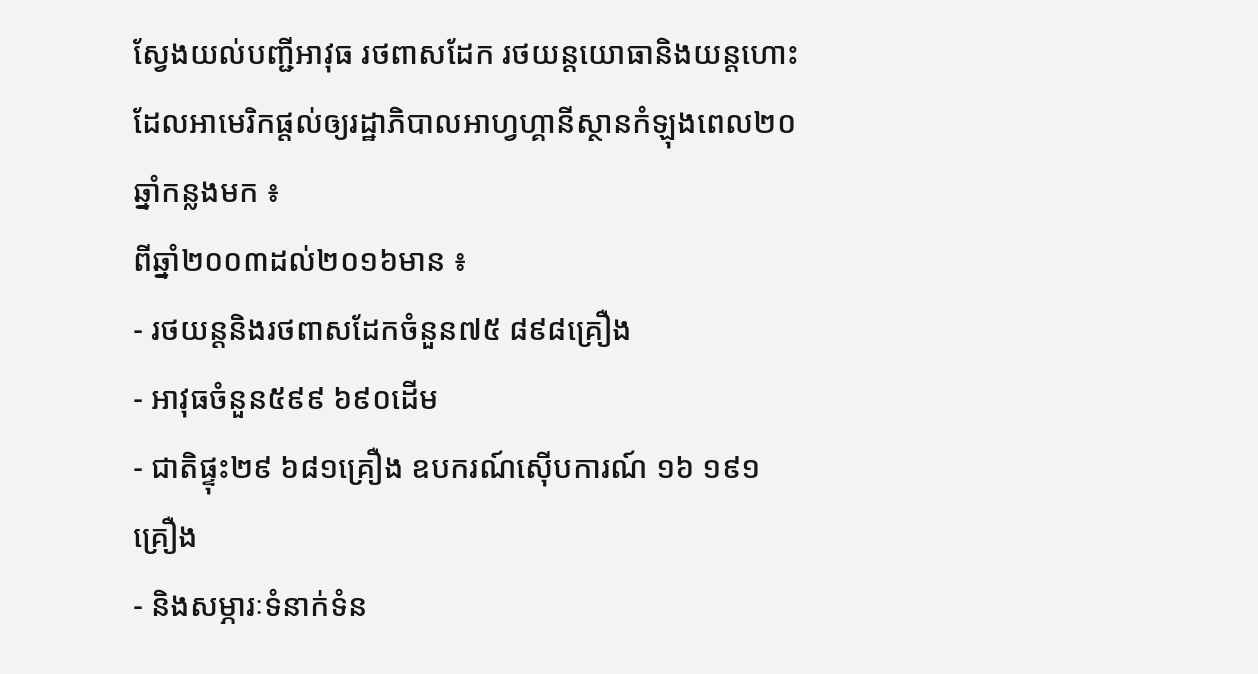ស្វែងយល់បញ្ជីអាវុធ រថពាសដែក រថយន្តយោធានិងយន្តហោះដែលអាមេរិកផ្តល់ឲ្យរដ្ឋាភិបាលអាហ្វហ្គានីស្ថានកំឡុងពេល២០ឆ្នាំកន្លងមក ៖
ពីឆ្នាំ២០០៣ដល់២០១៦មាន ៖
⁃ រថយន្តនិងរថពាសដែកចំនួន៧៥ ៨៩៨គ្រឿង
⁃ អាវុធចំនួន៥៩៩ ៦៩០ដើម
⁃ ជាតិផ្ទុះ២៩ ៦៨១គ្រឿង ឧបករណ៍ស៊ើបការណ៍ ១៦ ១៩១គ្រឿង
⁃ និងសម្ភារៈទំនាក់ទំន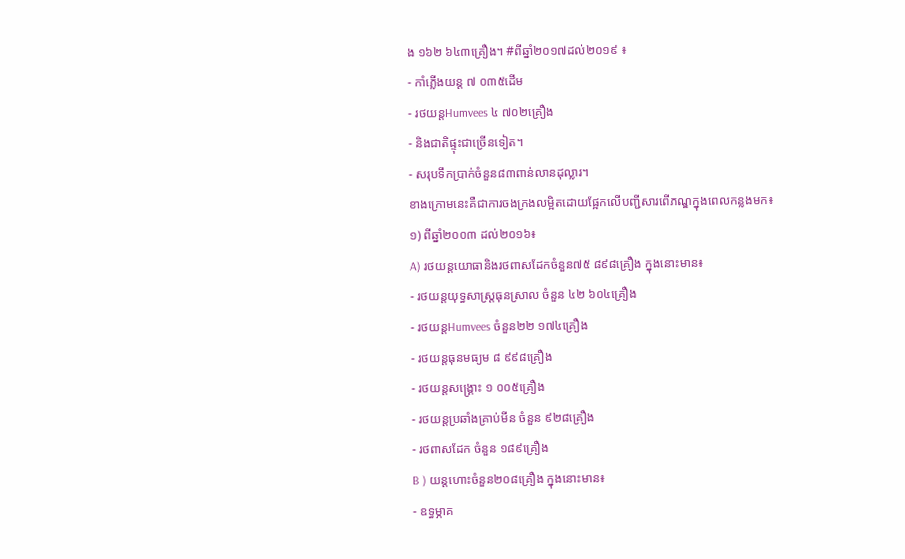ង ១៦២ ៦៤៣គ្រឿង។ #ពីឆ្នាំ២០១៧ដល់២០១៩ ៖
⁃ កាំភ្លើងយន្ត ៧ ០៣៥ដើម
⁃ រថយន្តHumvees ៤ ៧០២គ្រឿង
⁃ និងជាតិផ្ទុះជាច្រើនទៀត។
⁃ សរុបទឹកប្រាក់ចំនួន៨៣ពាន់លានដុល្លារ។
ខាងក្រោមនេះគឺជាការចងក្រងលម្អិតដោយផ្អែកលើបញ្ជីសារពើភណ្ឌក្នុងពេលកន្លងមក៖
១) ពីឆ្នាំ២០០៣ ដល់២០១៦៖
A) រថយន្តយោធានិងរថពាសដែកចំនួន៧៥ ៨៩៨គ្រឿង ក្នុងនោះមាន៖
- រថយន្តយុទ្ធសាស្ត្រធុនស្រាល ចំនួន ៤២ ៦០៤គ្រឿង
- រថយន្តHumvees ចំនួន២២ ១៧៤គ្រឿង
- រថយន្តធុនមធ្យម ៨ ៩៩៨គ្រឿង
- រថយន្តសង្គ្រោះ ១ ០០៥គ្រឿង
- រថយន្តប្រឆាំងគ្រាប់មីន ចំនួន ៩២៨គ្រឿង
- រថពាសដែក ចំនួន ១៨៩គ្រឿង
B ) យន្តហោះចំនួន២០៨គ្រឿង ក្នុងនោះមាន៖
- ឧទ្ធម្ភាគ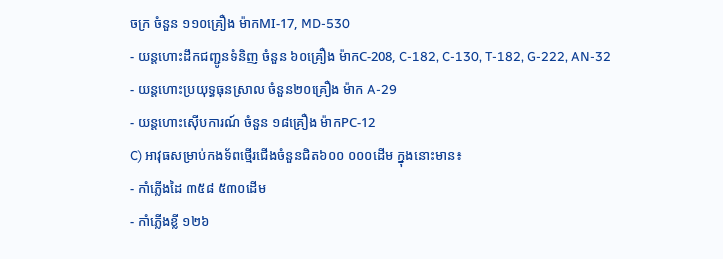ចក្រ ចំនួន ១១០គ្រឿង ម៉ាកMI-17, MD-530
- យន្តហោះដឹកជញ្ជូនទំនិញ ចំនួន ៦០គ្រឿង ម៉ាកC-208, C-182, C-130, T-182, G-222, AN-32
- យន្តហោះប្រយុទ្ធធុនស្រាល ចំនួន២០គ្រឿង ម៉ាក A-29
- យន្តហោះស៊ើបការណ៍ ចំនួន ១៨គ្រឿង ម៉ាកPC-12
C) អាវុធសម្រាប់កងទ័ពថ្មើរជើងចំនួនជិត៦០០ ០០០ដើម ក្នុងនោះមាន៖
- កាំភ្លើងដៃ ៣៥៨ ៥៣០ដើម
- កាំភ្លើងខ្លី ១២៦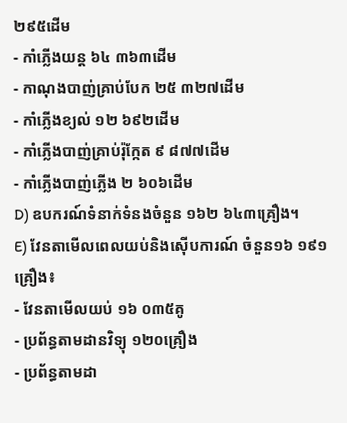២៩៥ដើម
- កាំភ្លើងយន្ត ៦៤ ៣៦៣ដើម
- កាណុងបាញ់គ្រាប់បែក ២៥ ៣២៧ដើម
- កាំភ្លើងខ្យល់ ១២ ៦៩២ដើម
- កាំភ្លើងបាញ់គ្រាប់រ៉ុក្កែត ៩ ៨៧៧ដើម
- កាំភ្លើងបាញ់ភ្លើង ២ ៦០៦ដើម
D) ឧបករណ៍ទំនាក់ទំនងចំនួន ១៦២ ៦៤៣គ្រឿង។
E) វែនតាមើលពេលយប់និងស៊ើបការណ៍ ចំនួន១៦ ១៩១គ្រឿង៖
- វែនតាមើលយប់ ១៦ ០៣៥គូ
- ប្រព័ន្ធតាមដានវិទ្យុ ១២០គ្រឿង
- ប្រព័ន្ធតាមដា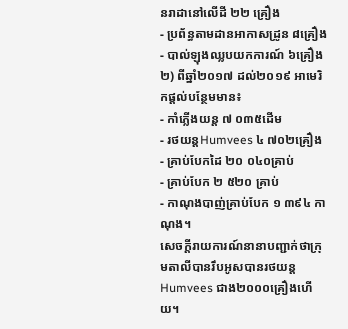នរាដានៅលើដី ២២ គ្រឿង
- ប្រព័ន្ធតាមដានអាកាសដ្រូន ៨គ្រឿង
- បាល់ឡុងឈ្លបយកការណ៍ ៦គ្រឿង
២) ពីឆ្នាំ២០១៧ ដល់២០១៩ អាមេរិកផ្តល់បន្ថែមមាន៖
- កាំភ្លើងយន្ត ៧ ០៣៥ដើម
- រថយន្តHumvees ៤ ៧០២គ្រឿង
- គ្រាប់បែកដៃ ២០ ០៤០គ្រាប់
- គ្រាប់បែក ២ ៥២០ គ្រាប់
- កាណុងបាញ់គ្រាប់បែក ១ ៣៩៤ កាណុង។
សេចក្តីរាយការណ៍នានាបញ្ជាក់ថាក្រុមតាលីបានរឹបអូសបានរថយន្តHumvees ជាង២០០០គ្រឿងហើយ។